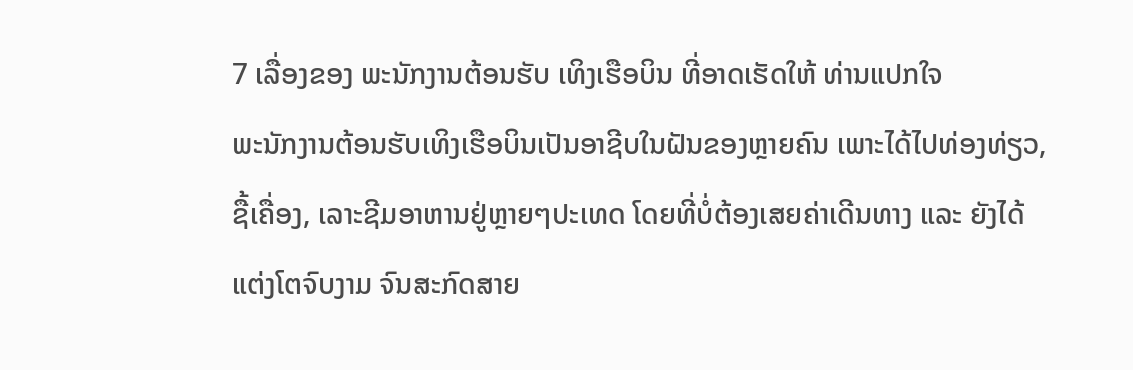7 ເລື່ອງຂອງ ພະນັກງານຕ້ອນຮັບ ເທິງເຮືອບິນ ທີ່ອາດເຮັດໃຫ້ ທ່ານແປກໃຈ
ພະນັກງານຕ້ອນຮັບເທິງເຮືອບິນເປັນອາຊີບໃນຝັນຂອງຫຼາຍຄົນ ເພາະໄດ້ໄປທ່ອງທ່ຽວ, ຊື້ເຄື່ອງ, ເລາະຊີມອາຫານຢູ່ຫຼາຍໆປະເທດ ໂດຍທີ່ບໍ່ຕ້ອງເສຍຄ່າເດີນທາງ ແລະ ຍັງໄດ້ແຕ່ງໂຕຈົບງາມ ຈົນສະກົດສາຍ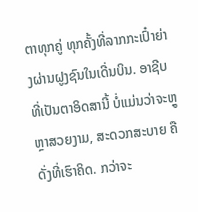ຕາທຸກຄູ່ ທຸກຄັ້ງທີ່ລາກກະເປົ໋າຍ່າງຜ່ານຝູງຊົນໃນເດີ່ນບິນ. ອາຊີບທີ່ເປັນຕາອິດສານີ້ ບໍ່ແມ່ນວ່າຈະຫຼູຫຼາສວຍງາມ, ສະດວກສະບາຍ ຄືດັ່ງທີ່ເຮົາຄິດ. ກວ່າຈະ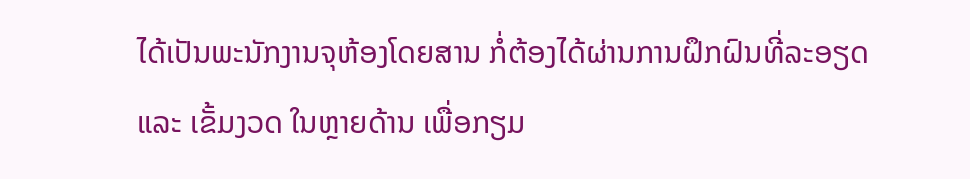ໄດ້ເປັນພະນັກງານຈຸຫ້ອງໂດຍສານ ກໍ່ຕ້ອງໄດ້ຜ່ານການຝຶກຝົນທີ່ລະອຽດ ແລະ ເຂັ້ມງວດ ໃນຫຼາຍດ້ານ ເພື່ອກຽມ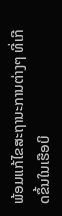ພ້ອມແກ້ໄຂສະຖານະການຕ່າງໆ ທີ່ເກີດຂຶ້ນໃນເຮືອບິ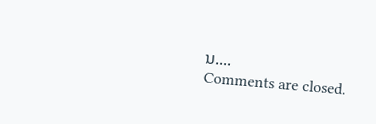ນ....
Comments are closed.